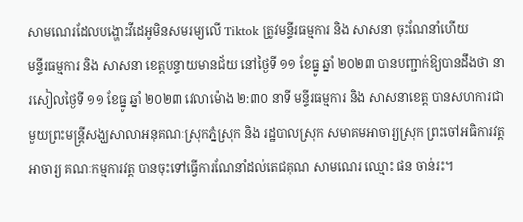សាមណេរដែលបង្ហោះវីដេអូមិនសមរម្យលើ Tiktok ត្រូវមន្ទីរធម្មការ និង សាសនា ចុះណែនាំហើយ
មន្ទីរធម្មការ និង សាសនា ខេត្តបន្ទាយមានជ័យ នៅថ្ងៃទី ១១ ខែធ្នូ ឆ្នាំ ២០២៣ បានបញ្ជាក់ឱ្យបានដឹងថា នារសៀលថ្ងៃទី ១១ ខែធ្នូ ឆ្នាំ ២០២៣ វេលាម៉ោង ២:៣០ នាទី មន្ទីរធម្មការ និង សាសនាខេត្ត បានសហការជាមួយព្រះមន្ត្រីសង្ឃសាលាអនុគណៈស្រុកភ្នំស្រុក និង រដ្ឋបាលស្រុក សមាគមអាចារ្យស្រុក ព្រះចៅអធិការវត្ត អាចារ្យ គណៈកម្មការវត្ត បានចុះទៅធ្វើការណែនាំដល់តេជគុណ សាមណេរ ឈ្មោះ ផន ចាន់រះ។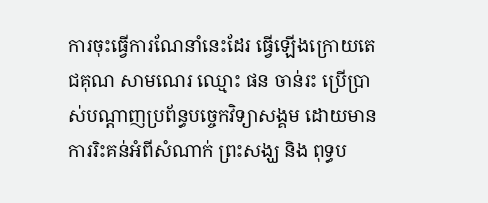ការចុះធ្វើការណែនាំនេះដែរ ធ្វើឡើងក្រោយតេជគុណ សាមណេរ ឈ្មោះ ផន ចាន់រះ ប្រើប្រាស់បណ្តាញប្រព័ន្ធបច្ចេកវិទ្យាសង្គម ដោយមានការរិះគន់អំពីសំណាក់ ព្រះសង្ឃ និង ពុទ្ធប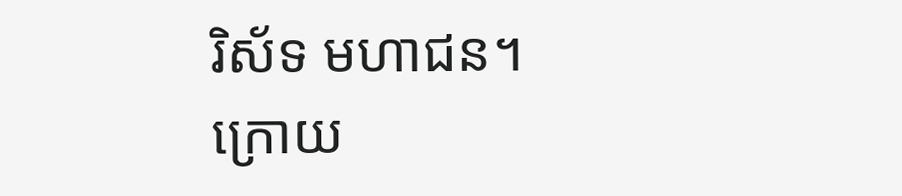រិស័ទ មហាជន។
ក្រោយ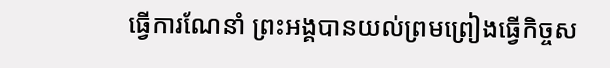ធ្វើការណែនាំ ព្រះអង្គបានយល់ព្រមព្រៀងធ្វើកិច្ចស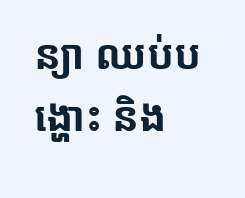ន្យា ឈប់បង្ហោះ និង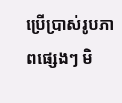ប្រើប្រាស់រូបភាពផ្សេងៗ មិ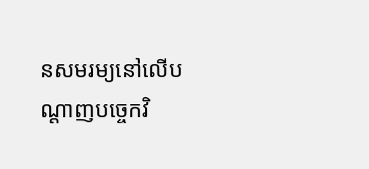នសមរម្យនៅលើបណ្តាញបច្ចេកវិ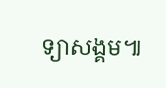ទ្យាសង្គម៕